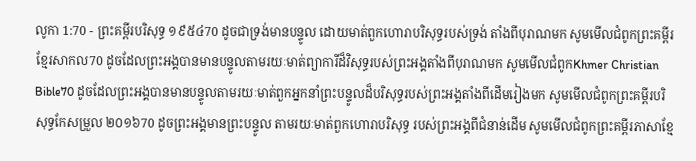លូកា 1:70 - ព្រះគម្ពីរបរិសុទ្ធ ១៩៥៤70 ដូចជាទ្រង់មានបន្ទូល ដោយមាត់ពួកហោរាបរិសុទ្ធរបស់ទ្រង់ តាំងពីបុរាណមក សូមមើលជំពូកព្រះគម្ពីរខ្មែរសាកល70 ដូចដែលព្រះអង្គបានមានបន្ទូលតាមរយៈមាត់ព្យាការីដ៏វិសុទ្ធរបស់ព្រះអង្គតាំងពីបុរាណមក សូមមើលជំពូកKhmer Christian Bible70 ដូចដែលព្រះអង្គបានមានបន្ទូលតាមរយៈមាត់ពួកអ្នកនាំព្រះបន្ទូលដ៏បរិសុទ្ធរបស់ព្រះអង្គតាំងពីដើមរៀងមក សូមមើលជំពូកព្រះគម្ពីរបរិសុទ្ធកែសម្រួល ២០១៦70 ដូចព្រះអង្គមានព្រះបន្ទូល តាមរយៈមាត់ពួកហោរាបរិសុទ្ធ របស់ព្រះអង្គពីជំនាន់ដើម សូមមើលជំពូកព្រះគម្ពីរភាសាខ្មែ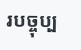របច្ចុប្ប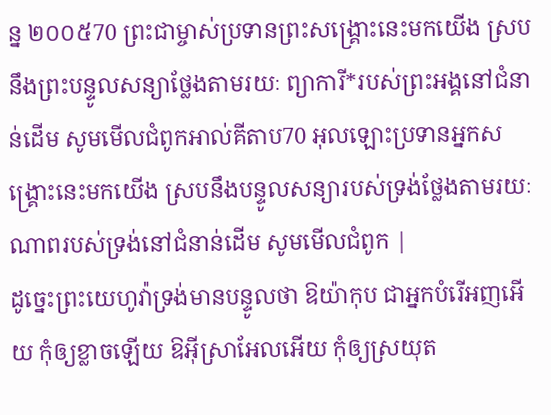ន្ន ២០០៥70 ព្រះជាម្ចាស់ប្រទានព្រះសង្គ្រោះនេះមកយើង ស្របនឹងព្រះបន្ទូលសន្យាថ្លែងតាមរយៈ ព្យាការី*របស់ព្រះអង្គនៅជំនាន់ដើម សូមមើលជំពូកអាល់គីតាប70 អុលឡោះប្រទានអ្នកសង្គ្រោះនេះមកយើង ស្របនឹងបន្ទូលសន្យារបស់ទ្រង់ថ្លែងតាមរយៈ ណាពរបស់ទ្រង់នៅជំនាន់ដើម សូមមើលជំពូក |
ដូច្នេះព្រះយេហូវ៉ាទ្រង់មានបន្ទូលថា ឱយ៉ាកុប ជាអ្នកបំរើអញអើយ កុំឲ្យខ្លាចឡើយ ឱអ៊ីស្រាអែលអើយ កុំឲ្យស្រយុត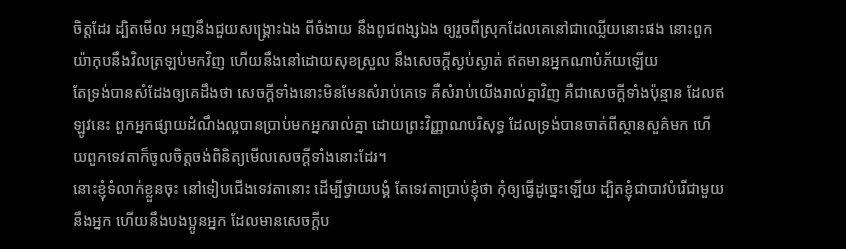ចិត្តដែរ ដ្បិតមើល អញនឹងជួយសង្គ្រោះឯង ពីចំងាយ នឹងពូជពង្សឯង ឲ្យរួចពីស្រុកដែលគេនៅជាឈ្លើយនោះផង នោះពួកយ៉ាកុបនឹងវិលត្រឡប់មកវិញ ហើយនឹងនៅដោយសុខស្រួល នឹងសេចក្ដីស្ងប់ស្ងាត់ ឥតមានអ្នកណាបំភ័យឡើយ
តែទ្រង់បានសំដែងឲ្យគេដឹងថា សេចក្ដីទាំងនោះមិនមែនសំរាប់គេទេ គឺសំរាប់យើងរាល់គ្នាវិញ គឺជាសេចក្ដីទាំងប៉ុន្មាន ដែលឥឡូវនេះ ពួកអ្នកផ្សាយដំណឹងល្អបានប្រាប់មកអ្នករាល់គ្នា ដោយព្រះវិញ្ញាណបរិសុទ្ធ ដែលទ្រង់បានចាត់ពីស្ថានសួគ៌មក ហើយពួកទេវតាក៏ចូលចិត្តចង់ពិនិត្យមើលសេចក្ដីទាំងនោះដែរ។
នោះខ្ញុំទំលាក់ខ្លួនចុះ នៅទៀបជើងទេវតានោះ ដើម្បីថ្វាយបង្គំ តែទេវតាប្រាប់ខ្ញុំថា កុំឲ្យធ្វើដូច្នេះឡើយ ដ្បិតខ្ញុំជាបាវបំរើជាមួយនឹងអ្នក ហើយនឹងបងប្អូនអ្នក ដែលមានសេចក្ដីប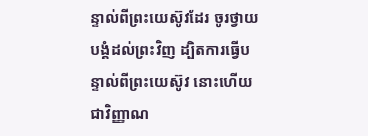ន្ទាល់ពីព្រះយេស៊ូវដែរ ចូរថ្វាយបង្គំដល់ព្រះវិញ ដ្បិតការធ្វើបន្ទាល់ពីព្រះយេស៊ូវ នោះហើយជាវិញ្ញាណ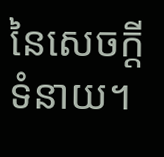នៃសេចក្ដីទំនាយ។